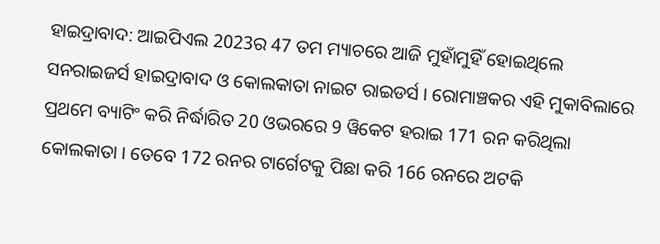ହାଇଦ୍ରାବାଦ: ଆଇପିଏଲ 2023ର 47 ତମ ମ୍ୟାଚରେ ଆଜି ମୁହାଁମୁହିଁ ହୋଇଥିଲେ ସନରାଇଜର୍ସ ହାଇଦ୍ରାବାଦ ଓ କୋଲକାତା ନାଇଟ ରାଇଡର୍ସ । ରୋମାଞ୍ଚକର ଏହି ମୁକାବିଲାରେ ପ୍ରଥମେ ବ୍ୟାଟିଂ କରି ନିର୍ଦ୍ଧାରିତ 20 ଓଭରରେ 9 ୱିକେଟ ହରାଇ 171 ରନ କରିଥିଲା କୋଲକାତା । ତେବେ 172 ରନର ଟାର୍ଗେଟକୁ ପିଛା କରି 166 ରନରେ ଅଟକି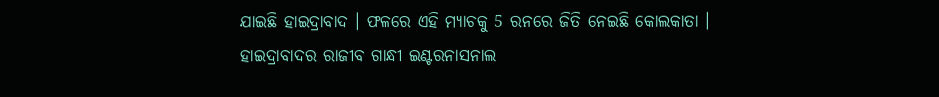ଯାଇଛି ହାଇଦ୍ରାବାଦ । ଫଳରେ ଏହି ମ୍ୟାଚକୁ 5 ରନରେ ଜିତି ନେଇଛି କୋଲକାତା ।
ହାଇଦ୍ରାବାଦର ରାଜୀବ ଗାନ୍ଧୀ ଇଣ୍ଟରନାସନାଲ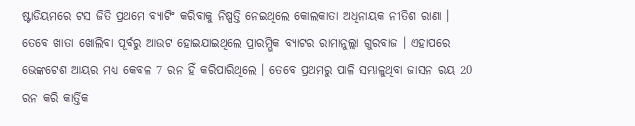ଷ୍ଟାଡିୟମରେ ଟସ ଜିତି ପ୍ରଥମେ ବ୍ୟାଟିଂ କରିବାକୁ ନିଷ୍ପତ୍ତି ନେଇଥିଲେ କୋଲକାତା ଅଧିନାୟକ ନୀତିଶ ରାଣା । ତେବେ ଖାତା ଖୋଲିବା ପୂର୍ବରୁ ଆଉଟ ହୋଇଯାଇଥିଲେ ପ୍ରାରମ୍ଭିକ ବ୍ୟାଟର ରାମାନୁଲ୍ଲା ଗୁରବାଜ । ଏହାପରେ ଭେଙ୍କଟେଶ ଆୟର ମଧ୍ୟ କେବଳ 7 ରନ ହିଁ କରିପାରିଥିଲେ । ତେବେ ପ୍ରଥମରୁ ପାଳି ସମ୍ଭାଳୁଥିବା ଜାସନ ରୟ 20 ରନ କରି କାର୍ତ୍ତିକ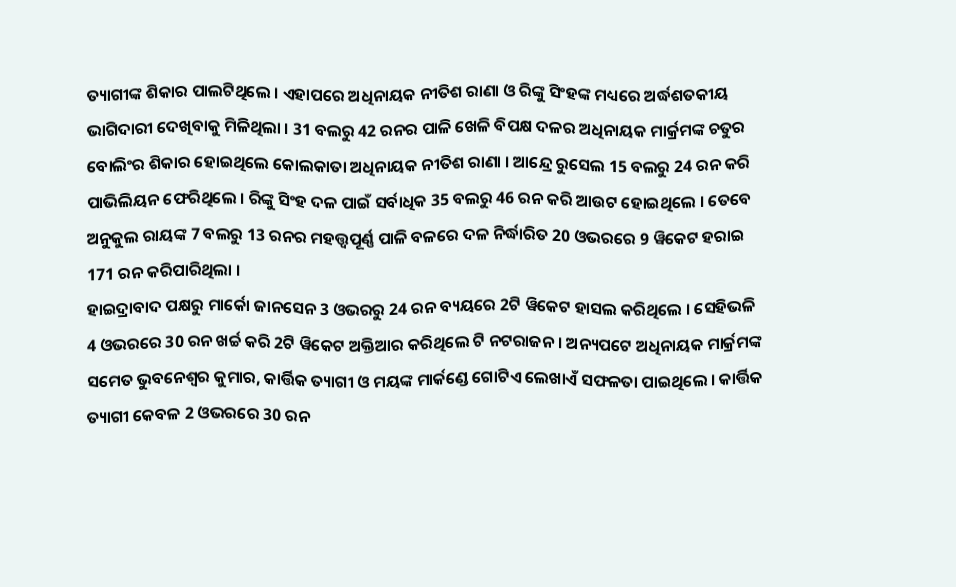ତ୍ୟାଗୀଙ୍କ ଶିକାର ପାଲଟିଥିଲେ । ଏହାପରେ ଅଧିନାୟକ ନୀତିଶ ରାଣା ଓ ରିଙ୍କୁ ସିଂହଙ୍କ ମଧ୍ୟରେ ଅର୍ଦ୍ଧଶତକୀୟ ଭାଗିଦାରୀ ଦେଖିବାକୁ ମିଳିଥିଲା । 31 ବଲରୁ 42 ରନର ପାଳି ଖେଳି ବିପକ୍ଷ ଦଳର ଅଧିନାୟକ ମାର୍କ୍ରମଙ୍କ ଚତୁର ବୋଲିଂର ଶିକାର ହୋଇଥିଲେ କୋଲକାତା ଅଧିନାୟକ ନୀତିଶ ରାଣା । ଆନ୍ଦ୍ରେ ରୁସେଲ 15 ବଲରୁ 24 ରନ କରି ପାଭିଲିୟନ ଫେରିଥିଲେ । ରିଙ୍କୁ ସିଂହ ଦଳ ପାଇଁ ସର୍ବାଧିକ 35 ବଲରୁ 46 ରନ କରି ଆଉଟ ହୋଇଥିଲେ । ତେବେ ଅନୁକୁଲ ରାୟଙ୍କ 7 ବଲରୁ 13 ରନର ମହତ୍ତ୍ବପୂର୍ଣ୍ଣ ପାଳି ବଳରେ ଦଳ ନିର୍ଦ୍ଧାରିତ 20 ଓଭରରେ 9 ୱିକେଟ ହରାଇ 171 ରନ କରିପାରିଥିଲା ।
ହାଇଦ୍ରାବାଦ ପକ୍ଷରୁ ମାର୍କୋ ଜାନସେନ 3 ଓଭରରୁ 24 ରନ ବ୍ୟୟରେ 2ଟି ୱିକେଟ ହାସଲ କରିଥିଲେ । ସେହିଭଳି 4 ଓଭରରେ 30 ରନ ଖର୍ଚ୍ଚ କରି 2ଟି ୱିକେଟ ଅକ୍ତିଆର କରିଥିଲେ ଟି ନଟରାଜନ । ଅନ୍ୟପଟେ ଅଧିନାୟକ ମାର୍କ୍ରମଙ୍କ ସମେତ ଭୁବନେଶ୍ବର କୁମାର, କାର୍ତ୍ତିକ ତ୍ୟାଗୀ ଓ ମୟଙ୍କ ମାର୍କଣ୍ଡେ ଗୋଟିଏ ଲେଖାଏଁ ସଫଳତା ପାଇଥିଲେ । କାର୍ତ୍ତିକ ତ୍ୟାଗୀ କେବଳ 2 ଓଭରରେ 30 ରନ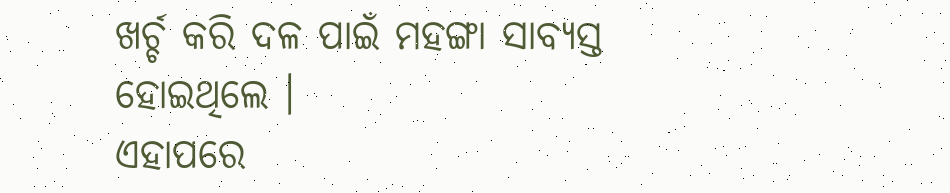ଖର୍ଚ୍ଚ କରି ଦଳ ପାଇଁ ମହଙ୍ଗା ସାବ୍ୟସ୍ତ ହୋଇଥିଲେ ।
ଏହାପରେ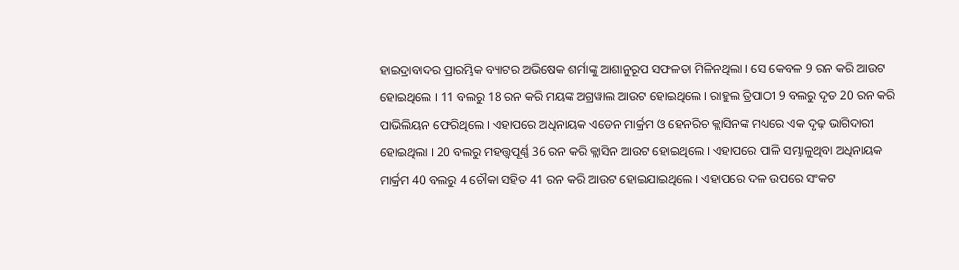ହାଇଦ୍ରାବାଦର ପ୍ରାରମ୍ଭିକ ବ୍ୟାଟର ଅଭିଷେକ ଶର୍ମାଙ୍କୁ ଆଶାନୁରୂପ ସଫଳତା ମିଳିନଥିଲା । ସେ କେବଳ 9 ରନ କରି ଆଉଟ ହୋଇଥିଲେ । 11 ବଲରୁ 18 ରନ କରି ମୟଙ୍କ ଅଗ୍ରୱାଲ ଆଉଟ ହୋଇଥିଲେ । ରାହୁଲ ତ୍ରିପାଠୀ 9 ବଲରୁ ଦୃତ 20 ରନ କରି ପାଭିଲିୟନ ଫେରିଥିଲେ । ଏହାପରେ ଅଧିନାୟକ ଏଡେନ ମାର୍କ୍ରମ ଓ ହେନରିଚ କ୍ଲାସିନଙ୍କ ମଧ୍ୟରେ ଏକ ଦୃଢ଼ ଭାଗିଦାରୀ ହୋଇଥିଲା । 20 ବଲରୁ ମହତ୍ତ୍ବପୂର୍ଣ୍ଣ 36 ରନ କରି କ୍ଲାସିନ ଆଉଟ ହୋଇଥିଲେ । ଏହାପରେ ପାଳି ସମ୍ଭାଳୁଥିବା ଅଧିନାୟକ ମାର୍କ୍ରମ 40 ବଲରୁ 4 ଚୌକା ସହିତ 41 ରନ କରି ଆଉଟ ହୋଇଯାଇଥିଲେ । ଏହାପରେ ଦଳ ଉପରେ ସଂକଟ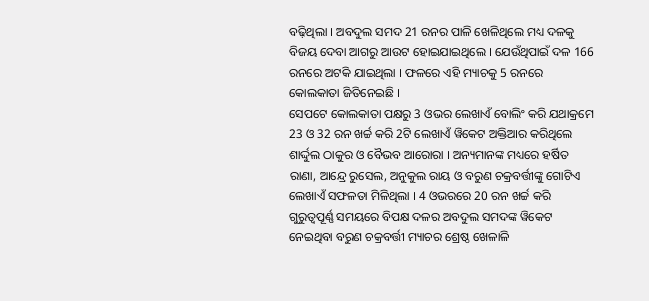ବଢ଼ିଥିଲା । ଅବଦୁଲ ସମଦ 21 ରନର ପାଳି ଖେଳିଥିଲେ ମଧ୍ୟ ଦଳକୁ ବିଜୟ ଦେବା ଆଗରୁ ଆଉଟ ହୋଇଯାଇଥିଲେ । ଯେଉଁଥିପାଇଁ ଦଳ 166 ରନରେ ଅଟକି ଯାଇଥିଲା । ଫଳରେ ଏହି ମ୍ୟାଚକୁ 5 ରନରେ କୋଲକାତା ଜିତିନେଇଛି ।
ସେପଟେ କୋଲକାତା ପକ୍ଷରୁ 3 ଓଭର ଲେଖାଏଁ ବୋଲିଂ କରି ଯଥାକ୍ରମେ 23 ଓ 32 ରନ ଖର୍ଚ୍ଚ କରି 2ଟି ଲେଖାଏଁ ୱିକେଟ ଅକ୍ତିଆର କରିଥିଲେ ଶାର୍ଦ୍ଦୁଲ ଠାକୁର ଓ ବୈଭବ ଆରୋରା । ଅନ୍ୟମାନଙ୍କ ମଧ୍ୟରେ ହର୍ଷିତ ରାଣା, ଆନ୍ଦ୍ରେ ରୁସେଲ, ଅନୁକୁଲ ରାୟ ଓ ବରୁଣ ଚକ୍ରବର୍ତ୍ତୀଙ୍କୁ ଗୋଟିଏ ଲେଖାଏଁ ସଫଳତା ମିଳିଥିଲା । 4 ଓଭରରେ 20 ରନ ଖର୍ଚ୍ଚ କରି ଗୁରୁତ୍ବପୂର୍ଣ୍ଣ ସମୟରେ ବିପକ୍ଷ ଦଳର ଅବଦୁଲ ସମଦଙ୍କ ୱିକେଟ ନେଇଥିବା ବରୁଣ ଚକ୍ରବର୍ତ୍ତୀ ମ୍ୟାଚର ଶ୍ରେଷ୍ଠ ଖେଳାଳି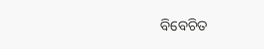ବିବେଚିତ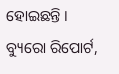ହୋଇଛନ୍ତି ।
ବ୍ୟୁରୋ ରିପୋର୍ଟ,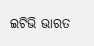ଇଟିଭି ଭାରତ